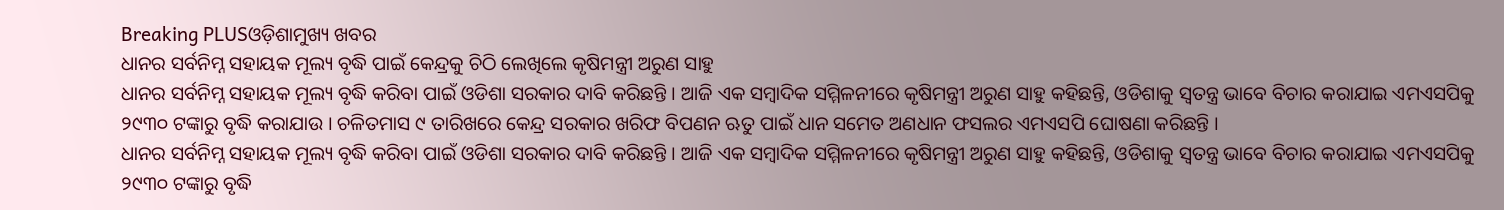Breaking PLUSଓଡ଼ିଶାମୁଖ୍ୟ ଖବର
ଧାନର ସର୍ବନିମ୍ନ ସହାୟକ ମୂଲ୍ୟ ବୃଦ୍ଧି ପାଇଁ କେନ୍ଦ୍ରକୁ ଚିଠି ଲେଖିଲେ କୃଷିମନ୍ତ୍ରୀ ଅରୁଣ ସାହୁ
ଧାନର ସର୍ବନିମ୍ନ ସହାୟକ ମୂଲ୍ୟ ବୃଦ୍ଧି କରିବା ପାଇଁ ଓଡିଶା ସରକାର ଦାବି କରିଛନ୍ତି । ଆଜି ଏକ ସମ୍ବାଦିକ ସମ୍ମିଳନୀରେ କୃଷିମନ୍ତ୍ରୀ ଅରୁଣ ସାହୁ କହିଛନ୍ତି, ଓଡିଶାକୁ ସ୍ୱତନ୍ତ୍ର ଭାବେ ବିଚାର କରାଯାଇ ଏମଏସପିକୁ ୨୯୩୦ ଟଙ୍କାରୁ ବୃଦ୍ଧି କରାଯାଉ । ଚଳିତମାସ ୯ ତାରିଖରେ କେନ୍ଦ୍ର ସରକାର ଖରିଫ ବିପଣନ ଋତୁ ପାଇଁ ଧାନ ସମେତ ଅଣଧାନ ଫସଲର ଏମଏସପି ଘୋଷଣା କରିଛନ୍ତି ।
ଧାନର ସର୍ବନିମ୍ନ ସହାୟକ ମୂଲ୍ୟ ବୃଦ୍ଧି କରିବା ପାଇଁ ଓଡିଶା ସରକାର ଦାବି କରିଛନ୍ତି । ଆଜି ଏକ ସମ୍ବାଦିକ ସମ୍ମିଳନୀରେ କୃଷିମନ୍ତ୍ରୀ ଅରୁଣ ସାହୁ କହିଛନ୍ତି, ଓଡିଶାକୁ ସ୍ୱତନ୍ତ୍ର ଭାବେ ବିଚାର କରାଯାଇ ଏମଏସପିକୁ ୨୯୩୦ ଟଙ୍କାରୁ ବୃଦ୍ଧି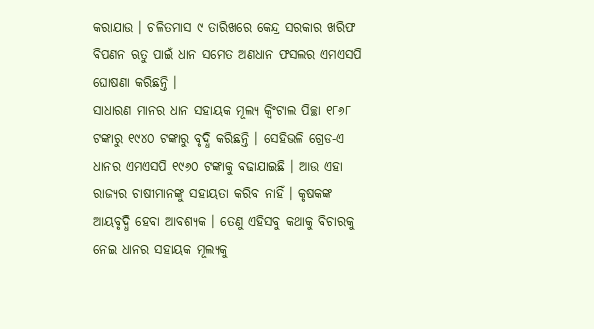କରାଯାଉ । ଚଳିତମାସ ୯ ତାରିଖରେ କେନ୍ଦ୍ର ସରକାର ଖରିଫ ବିପଣନ ଋତୁ ପାଇଁ ଧାନ ସମେତ ଅଣଧାନ ଫସଲର ଏମଏସପି ଘୋଷଣା କରିଛନ୍ତି ।
ସାଧାରଣ ମାନର ଧାନ ସହାୟକ ମୂଲ୍ୟ କ୍ୱିଂଟାଲ ପିଚ୍ଛା ୧୮୬୮ ଟଙ୍କାରୁ ୧୯୪୦ ଟଙ୍କାରୁ ବୃଦ୍ଧି କରିଛନ୍ତି । ସେହିଭଳି ଗ୍ରେଡ-ଏ ଧାନର ଏମଏସପି ୧୯୬୦ ଟଙ୍କାକୁ ବଢାଯାଇଛି । ଆଉ ଏହା ରାଜ୍ୟର ଚାଷୀମାନଙ୍କୁ ସହାୟତା କରିବ ନାହିଁ । କୃଷକଙ୍କ ଆୟବୃଦ୍ଧି ହେବା ଆବଶ୍ୟକ । ତେଣୁ ଏହିସବୁ କଥାକୁ ବିଚାରକୁ ନେଇ ଧାନର ସହାୟକ ମୂଲ୍ୟକୁ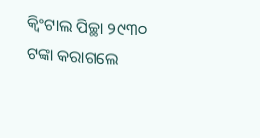କ୍ୱିଂଟାଲ ପିଚ୍ଛା ୨୯୩୦ ଟଙ୍କା କରାଗଲେ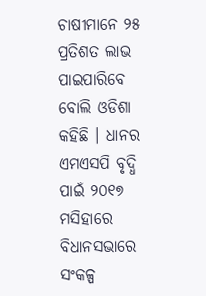ଚାଷୀମାନେ ୨୫ ପ୍ରତିଶତ ଲାଭ ପାଇପାରିବେ ବୋଲି ଓଡିଶା କହିଛି । ଧାନର ଏମଏସପି ବୃଦ୍ଧି ପାଇଁ ୨୦୧୭ ମସିହାରେ ବିଧାନସଭାରେ ସଂକଳ୍ପ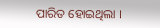ପାରିତ ହୋଇଥିଲା ।